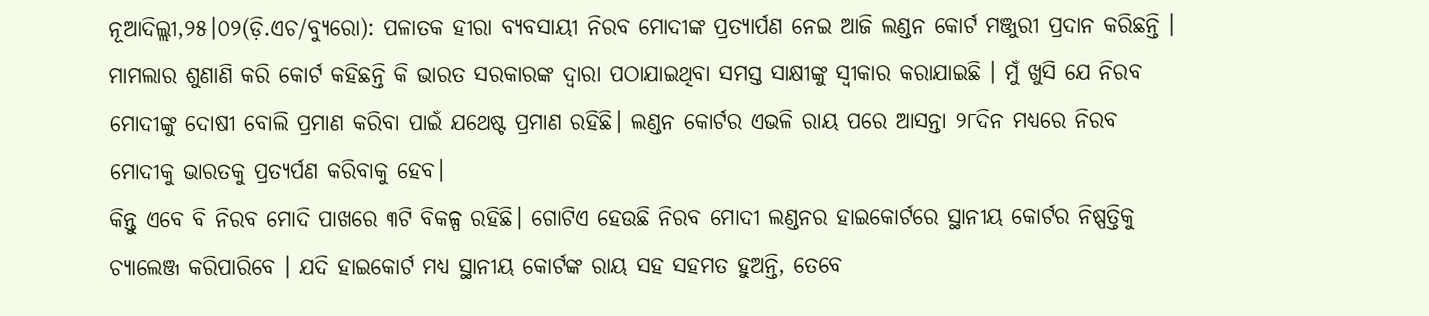ନୂଆଦିଲ୍ଲୀ,୨୫।୦୨(ଡ଼ି.ଏଚ/ବ୍ୟୁରୋ): ପଳାତକ ହୀରା ବ୍ୟବସାୟୀ ନିରବ ମୋଦୀଙ୍କ ପ୍ରତ୍ୟାର୍ପଣ ନେଇ ଆଜି ଲଣ୍ଡନ କୋର୍ଟ ମଞ୍ଜୁରୀ ପ୍ରଦାନ କରିଛନ୍ତି । ମାମଲାର ଶୁଣାଣି କରି କୋର୍ଟ କହିଛନ୍ତି କି ଭାରତ ସରକାରଙ୍କ ଦ୍ୱାରା ପଠାଯାଇଥିବା ସମସ୍ତ ସାକ୍ଷୀଙ୍କୁ ସ୍ୱୀକାର କରାଯାଇଛି । ମୁଁ ଖୁସି ଯେ ନିରବ ମୋଦୀଙ୍କୁ ଦୋଷୀ ବୋଲି ପ୍ରମାଣ କରିବା ପାଇଁ ଯଥେଷ୍ଟ ପ୍ରମାଣ ରହିଛି। ଲଣ୍ଡନ କୋର୍ଟର ଏଭଳି ରାୟ ପରେ ଆସନ୍ତା ୨୮ଦିନ ମଧ୍ୟରେ ନିରବ ମୋଦୀକୁ ଭାରତକୁ ପ୍ରତ୍ୟର୍ପଣ କରିବାକୁ ହେବ।
କିନ୍ତୁ ଏବେ ବି ନିରବ ମୋଦି ପାଖରେ ୩ଟି ବିକଳ୍ପ ରହିଛି। ଗୋଟିଏ ହେଉଛି ନିରବ ମୋଦୀ ଲଣ୍ଡନର ହାଇକୋର୍ଟରେ ସ୍ଥାନୀୟ କୋର୍ଟର ନିଷ୍ପତ୍ତିକୁ ଚ୍ୟାଲେଞ୍ଜ କରିପାରିବେ । ଯଦି ହାଇକୋର୍ଟ ମଧ୍ୟ ସ୍ଥାନୀୟ କୋର୍ଟଙ୍କ ରାୟ ସହ ସହମତ ହୁଅନ୍ତି, ତେବେ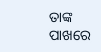ତାଙ୍କ ପାଖରେ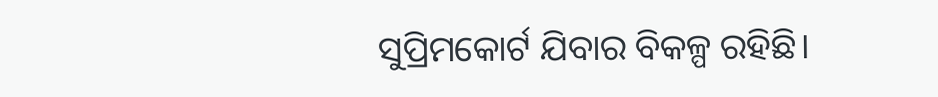ସୁପ୍ରିମକୋର୍ଟ ଯିବାର ବିକଳ୍ପ ରହିଛି।